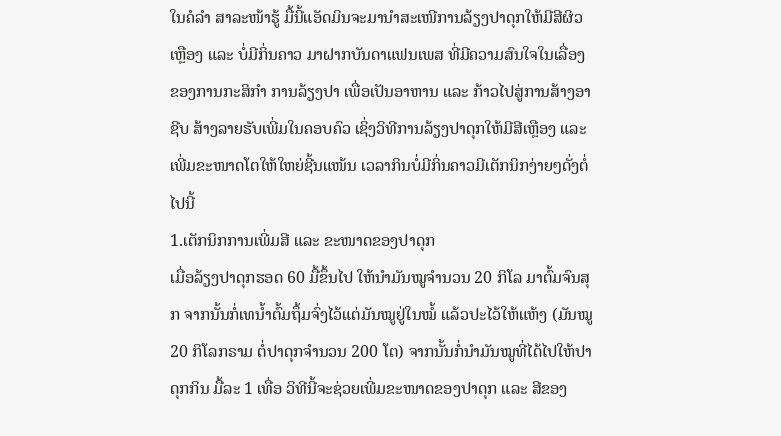ໃນຄໍລຳ ສາລະໜ້າຮູ້ ມື້ນີ້ແອັດມິນຈະມານຳສະເໜີການລ້ຽງປາດຸກໃຫ້ມີສີຜິວເຫຼືອງ ແລະ ບໍ່ມີກິ່ນຄາວ ມາຝາກບັນດາແຟນເພສ ທີ່ມີຄວາມສົນໃຈໃນເລື່ອງຂອງການກະສິກຳ ການລ້ຽງປາ ເພື່ອເປັນອາຫານ ແລະ ກ້າວໄປສູ່ການສ້າງອາຊີບ ສ້າງລາຍຮັບເພີ່ມໃນຄອບຄົວ ເຊິ່ງວິທີການລ້ຽງປາດຸກໃຫ້ມີສີເຫຼືອງ ແລະ ເພີ່ມຂະໜາດໂຕໃຫ້ໃຫຍ່ຊີ້ນແໜ້ນ ເວລາກິນບໍ່ມີກິ່ນຄາວມີເຕັກນິກງ່າຍໆດັ່ງຕໍ່ໄປນີ້
1.ເຕັກນິກການເພີ່ມສີ ແລະ ຂະໜາດຂອງປາດຸກ
ເມື່ອລ້ຽງປາດຸກຮອດ 60 ມື້ຂຶ້ນໄປ ໃຫ້ນຳມັນໝູຈຳນວນ 20 ກິໂລ ມາຕົ້ມຈົນສຸກ ຈາກນັ້ນກໍ່ເທນ້ຳຕົ້ມຖຶ້ມຈົ່ງໄວ້ແຕ່ມັນໝູຢູ່ໃນໝໍ້ ແລ້ວປະໄວ້ໃຫ້ແຫ້ງ (ມັນໝູ 20 ກິໂລກຣາມ ຕໍ່ປາດຸກຈຳນວນ 200 ໂຕ) ຈາກນັ້ນກໍ່ນຳມັນໝູທີ່ໄດ້ໄປໃຫ້ປາດຸກກິນ ມື້ລະ 1 ເທື່ອ ວິທີນີ້ຈະຊ່ວຍເພີ່ມຂະໜາດຂອງປາດຸກ ແລະ ສີຂອງ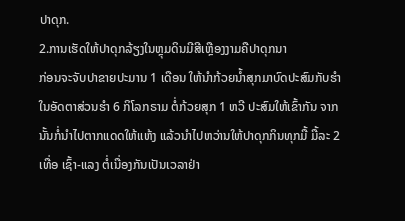ປາດຸກ.
2.ການເຮັດໃຫ້ປາດຸກລ້ຽງໃນຫຼຸມດິນມີສີເຫຼືອງງາມຄືປາດຸກນາ
ກ່ອນຈະຈັບປາຂາຍປະມານ 1 ເດືອນ ໃຫ້ນຳກ້ວຍນ້ຳສຸກມາບົດປະສົມກັບຮຳ ໃນອັດຕາສ່ວນຮຳ 6 ກິໂລກຣາມ ຕໍ່ກ້ວຍສຸກ 1 ຫວີ ປະສົມໃຫ້ເຂົ້າກັນ ຈາກນັ້ນກໍ່ນຳໄປຕາກແດດໃຫ້ແຫ້ງ ແລ້ວນຳໄປຫວ່ານໃຫ້ປາດຸກກິນທຸກມື້ ມື້ລະ 2 ເທື່ອ ເຊົ້າ-ແລງ ຕໍ່ເນື່ອງກັນເປັນເວລາຢ່າ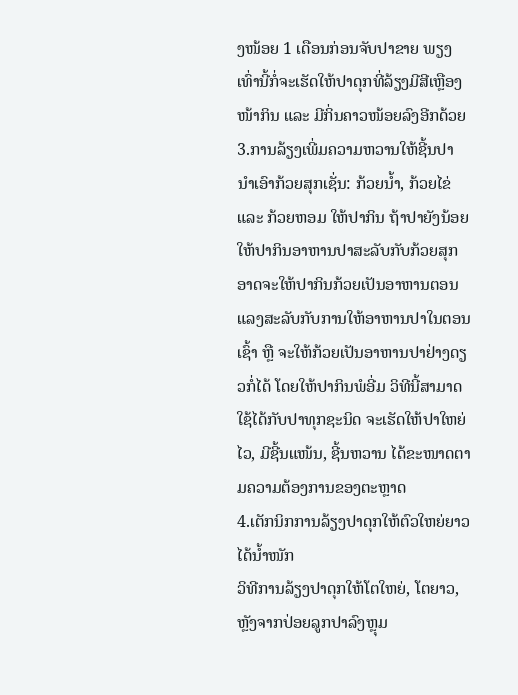ງໜ້ອຍ 1 ເດືອນກ່ອນຈັບປາຂາຍ ພຽງເທົ່ານີ້ກໍ່ຈະເຮັດໃຫ້ປາດຸກທີ່ລ້ຽງມີສີເຫຼືອງໜ້າກິນ ແລະ ມີກິ່ນຄາວໜ້ອຍລົງອີກດ້ວຍ
3.ການລ້ຽງເພີ່ມຄວາມຫວານໃຫ້ຊີ້ນປາ
ນຳເອົາກ້ວຍສຸກເຊັ່ນ: ກ້ວຍນ້ຳ, ກ້ວຍໄຂ່ ແລະ ກ້ວຍຫອມ ໃຫ້ປາກິນ ຖ້າປາຍັງນ້ອຍໃຫ້ປາກິນອາຫານປາສະລັບກັບກ້ວຍສຸກ ອາດຈະໃຫ້ປາກິນກ້ວຍເປັນອາຫານຕອນແລງສະລັບກັບການໃຫ້ອາຫານປາໃນຕອນເຊົ້າ ຫຼື ຈະໃຫ້ກ້ວຍເປັນອາຫານປາຢ່າງດຽວກໍ່ໄດ້ ໂດຍໃຫ້ປາກິນພໍອີ່ມ ວິທີນີ້ສາມາດໃຊ້ໄດ້ກັບປາທຸກຊະນິດ ຈະເຮັດໃຫ້ປາໃຫຍ່ໄວ, ມີຊີ້ນແໜ້ນ, ຊີ້ນຫວານ ໄດ້ຂະໜາດຕາມຄວາມຕ້ອງການຂອງຕະຫຼາດ
4.ເຕັກນິກການລ້ຽງປາດຸກໃຫ້ຕົວໃຫຍ່ຍາວໄດ້ນ້ຳໜັກ
ວິທີການລ້ຽງປາດຸກໃຫ້ໂຕໃຫຍ່, ໂຕຍາວ, ຫຼັງຈາກປ່ອຍລູກປາລົງຫຼຸມ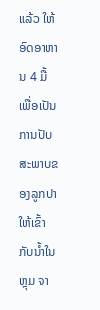ແລ້ວ ໃຫ້ອົດອາຫານ 4 ມື້ ເພື່ອເປັນການປັບສະພາບຂອງລູກປາໃຫ້ເຂົ້າກັບນ້ຳໃນຫຼຸມ ຈາ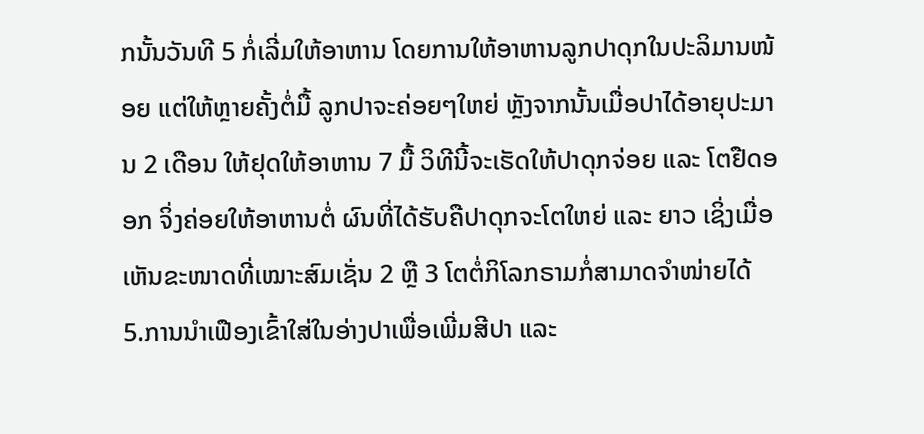ກນັ້ນວັນທີ 5 ກໍ່ເລີ່ມໃຫ້ອາຫານ ໂດຍການໃຫ້ອາຫານລູກປາດຸກໃນປະລິມານໜ້ອຍ ແຕ່ໃຫ້ຫຼາຍຄັ້ງຕໍ່ມື້ ລູກປາຈະຄ່ອຍໆໃຫຍ່ ຫຼັງຈາກນັ້ນເມື່ອປາໄດ້ອາຍຸປະມານ 2 ເດືອນ ໃຫ້ຢຸດໃຫ້ອາຫານ 7 ມື້ ວິທີນີ້ຈະເຮັດໃຫ້ປາດຸກຈ່ອຍ ແລະ ໂຕຢືດອອກ ຈິ່ງຄ່ອຍໃຫ້ອາຫານຕໍ່ ຜົນທີ່ໄດ້ຮັບຄືປາດຸກຈະໂຕໃຫຍ່ ແລະ ຍາວ ເຊິ່ງເມື່ອເຫັນຂະໜາດທີ່ເໝາະສົມເຊັ່ນ 2 ຫຼື 3 ໂຕຕໍ່ກິໂລກຣາມກໍ່ສາມາດຈຳໜ່າຍໄດ້
5.ການນຳເຟືອງເຂົ້າໃສ່ໃນອ່າງປາເພື່ອເພີ່ມສີປາ ແລະ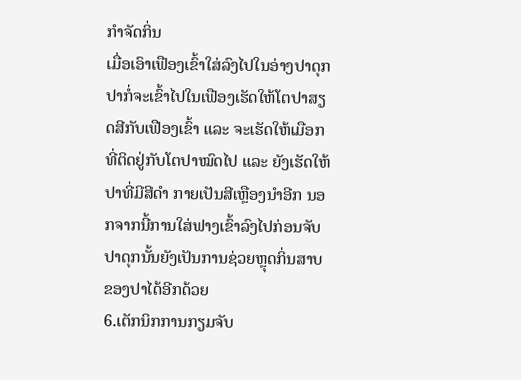ກຳຈັດກິ່ນ
ເມື່ອເອົາເຟືອງເຂົ້າໃສ່ລົງໄປໃນອ່າງປາດຸກປາກໍ່ຈະເຂົ້າໄປໃນເຟືອງເຮັດໃຫ້ໂຕປາສຽດສີກັບເຟືອງເຂົ້າ ແລະ ຈະເຮັດໃຫ້ເມືອກທີ່ຕິດຢູ່ກັບໂຕປາໝົດໄປ ແລະ ຍັງເຮັດໃຫ້ປາທີ່ມີສີດຳ ກາຍເປັນສີເຫຼືອງນຳອີກ ນອກຈາກນີ້ການໃສ່ຟາງເຂົ້າລົງໄປກ່ອນຈັບປາດຸກນັ້ນຍັງເປັນການຊ່ວຍຫຼຸດກິ່ນສາບຂອງປາໄດ້ອີກດ້ວຍ
6.ເຕັກນິກການກຽມຈັບ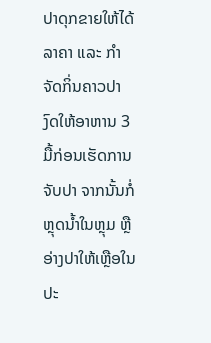ປາດຸກຂາຍໃຫ້ໄດ້ລາຄາ ແລະ ກຳຈັດກິ່ນຄາວປາ
ງົດໃຫ້ອາຫານ 3 ມື້ກ່ອນເຮັດການຈັບປາ ຈາກນັ້ນກໍ່ຫຼຸດນ້ຳໃນຫຼຸມ ຫຼື ອ່າງປາໃຫ້ເຫຼືອໃນປະ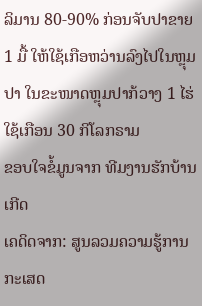ລິມານ 80-90% ກ່ອນຈັບປາຂາຍ 1 ມື້ ໃຫ້ໃຊ້ເກືອຫວ່ານລົງໄປໃນຫຼຸມປາ ໃນຂະໜາດຫຼຸມປາກ້ວາງ 1 ໄຮ່ ໃຊ້ເກືອນ 30 ກິໂລກຣາມ
ຂອບໃຈຂໍ້ມູນຈາກ ທີມງານຮັກບ້ານເກີດ
ເຄດິດຈາກ: ສູນລວມຄວາມຮູ້ການກະເສດ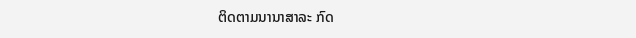ຕິດຕາມນານາສາລະ ກົດ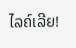ໄລຄ໌ເລີຍ!